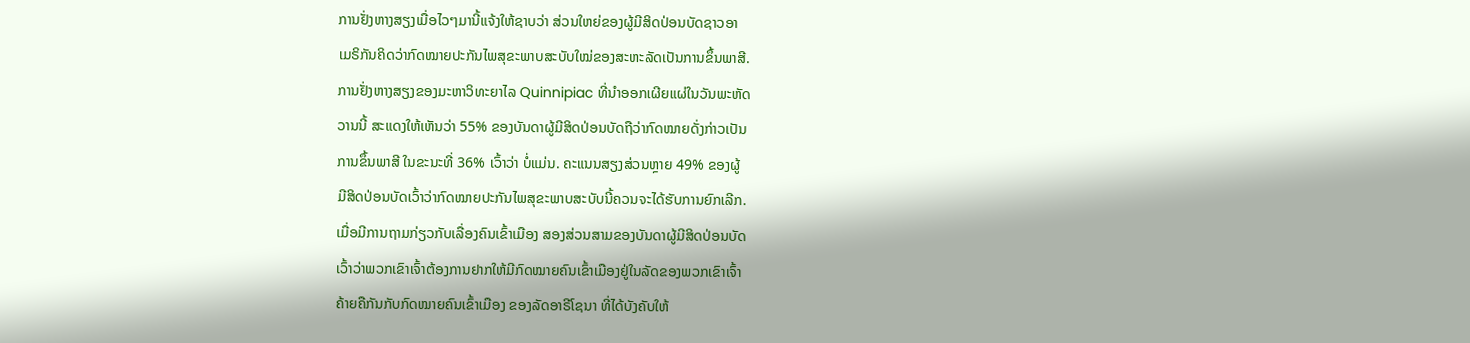ການຢັ່ງຫາງສຽງເມື່ອໄວໆມານີ້ແຈ້ງໃຫ້ຊາບວ່າ ສ່ວນໃຫຍ່ຂອງຜູ້ມີສິດປ່ອນບັດຊາວອາ
ເມຣິກັນຄິດວ່າກົດໝາຍປະກັນໄພສຸຂະພາບສະບັບໃໝ່ຂອງສະຫະລັດເປັນການຂຶ້ນພາສີ.
ການຢັ່ງຫາງສຽງຂອງມະຫາວິທະຍາໄລ Quinnipiac ທີ່ນຳອອກເຜີຍແຜ່ໃນວັນພະຫັດ
ວານນີ້ ສະແດງໃຫ້ເຫັນວ່າ 55% ຂອງບັນດາຜູ້ມີສິດປ່ອນບັດຖືວ່າກົດໝາຍດັ່ງກ່າວເປັນ
ການຂຶ້ນພາສີ ໃນຂະນະທີ່ 36% ເວົ້າວ່າ ບໍ່ແມ່ນ. ຄະແນນສຽງສ່ວນຫຼາຍ 49% ຂອງຜູ້
ມີສິດປ່ອນບັດເວົ້າວ່າກົດໝາຍປະກັນໄພສຸຂະພາບສະບັບນີ້ຄວນຈະໄດ້ຮັບການຍົກເລີກ.
ເມື່ອມີການຖາມກ່ຽວກັບເລື່ອງຄົນເຂົ້າເມືອງ ສອງສ່ວນສາມຂອງບັນດາຜູ້ມີສິດປ່ອນບັດ
ເວົ້າວ່າພວກເຂົາເຈົ້າຕ້ອງການຢາກໃຫ້ມີກົດໝາຍຄົນເຂົ້າເມືອງຢູ່ໃນລັດຂອງພວກເຂົາເຈົ້າ
ຄ້າຍຄືກັນກັບກົດໝາຍຄົນເຂົ້າເມືອງ ຂອງລັດອາຣີໂຊນາ ທີ່ໄດ້ບັງຄັບໃຫ້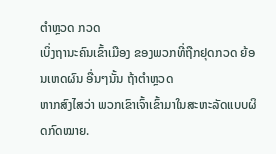ຕຳຫຼວດ ກວດ
ເບິ່ງຖານະຄົນເຂົ້າເມືອງ ຂອງພວກທີ່ຖືກຢຸດກວດ ຍ້ອນເຫດຜົນ ອື່ນໆນັ້ນ ຖ້າຕຳຫຼວດ
ຫາກສົງໄສວ່າ ພວກເຂົາເຈົ້າເຂົ້າມາໃນສະຫະລັດແບບຜິດກົດໝາຍ.